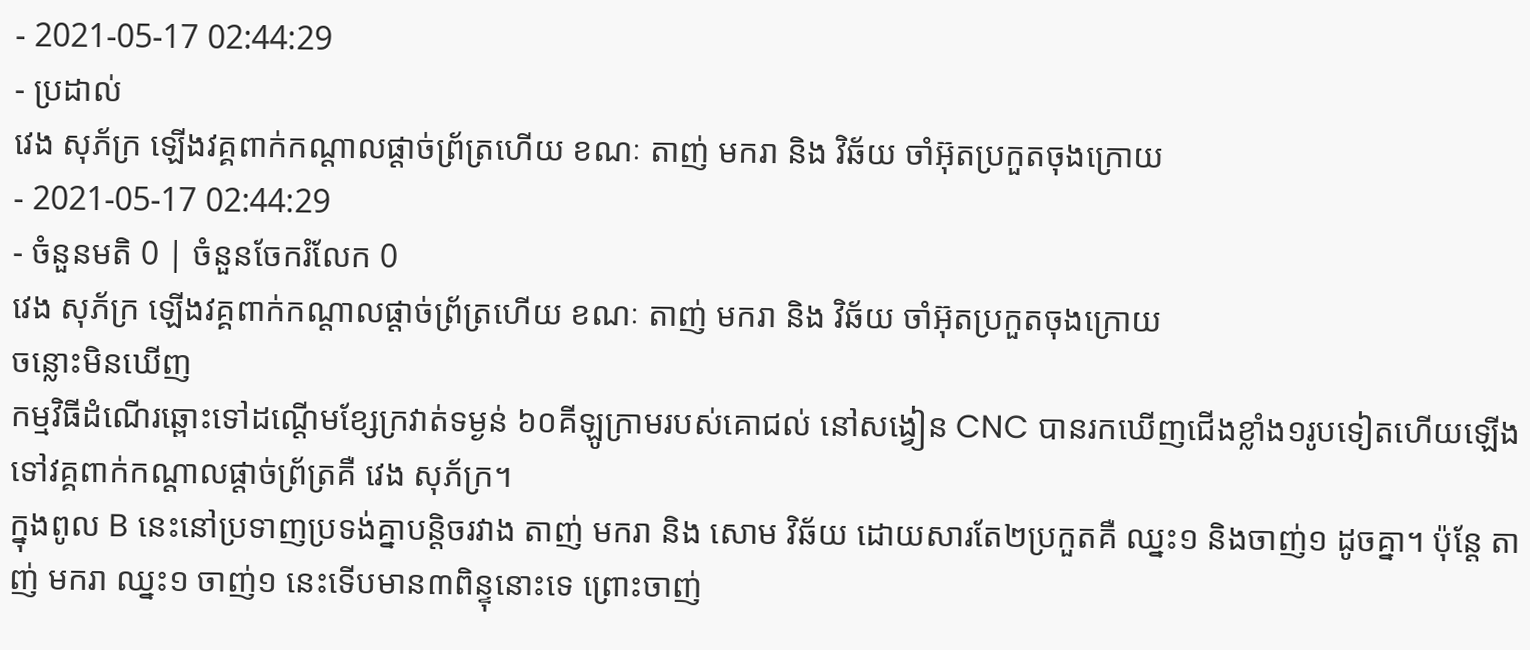- 2021-05-17 02:44:29
- ប្រដាល់
វេង សុភ័ក្រ ឡើងវគ្គពាក់កណ្ដាលផ្ដាច់ព្រ័ត្រហើយ ខណៈ តាញ់ មករា និង វិឆ័យ ចាំអ៊ុតប្រកួតចុងក្រោយ
- 2021-05-17 02:44:29
- ចំនួនមតិ 0 | ចំនួនចែករំលែក 0
វេង សុភ័ក្រ ឡើងវគ្គពាក់កណ្ដាលផ្ដាច់ព្រ័ត្រហើយ ខណៈ តាញ់ មករា និង វិឆ័យ ចាំអ៊ុតប្រកួតចុងក្រោយ
ចន្លោះមិនឃើញ
កម្មវិធីដំណើរឆ្ពោះទៅដណ្ដើមខ្សែក្រវាត់ទម្ងន់ ៦០គីឡូក្រាមរបស់គោជល់ នៅសង្វៀន CNC បានរកឃើញជើងខ្លាំង១រូបទៀតហើយឡើងទៅវគ្គពាក់កណ្ដាលផ្ដាច់ព្រ័ត្រគឺ វេង សុភ័ក្រ។
ក្នុងពូល B នេះនៅប្រទាញប្រទង់គ្នាបន្តិចរវាង តាញ់ មករា និង សោម វិឆ័យ ដោយសារតែ២ប្រកួតគឺ ឈ្នះ១ និងចាញ់១ ដូចគ្នា។ ប៉ុន្តែ តាញ់ មករា ឈ្នះ១ ចាញ់១ នេះទើបមាន៣ពិន្ទុនោះទេ ព្រោះចាញ់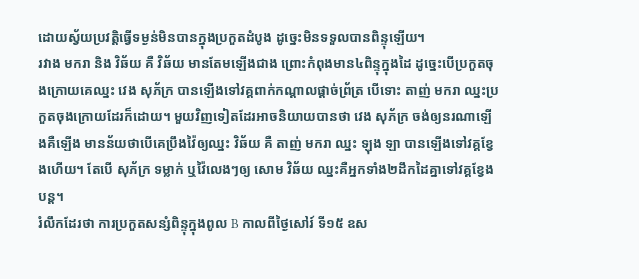ដោយស្វ័យប្រវត្តិធ្វើទម្ងន់មិនបានក្នុងប្រកួតដំបូង ដូច្នេះមិនទទួលបានពិន្ទុឡើយ។
រវាង មករា និង វិឆ័យ គឺ វិឆ័យ មានតែមឡើងជាង ព្រោះកំពុងមាន៤ពិន្ទុក្នុងដៃ ដូច្នេះបើប្រកួតចុងក្រោយគេឈ្នះ វេង សុភ័ក្រ បានឡើងទៅវគ្គពាក់កណ្ដាលផ្ដាច់ព្រ័ត្រ បើទោះ តាញ់ មករា ឈ្នះប្រកួតចុងក្រោយដែរក៏ដោយ។ មួយវិញទៀតដែរអាចនិយាយបានថា វេង សុភ័ក្រ ចង់ឲ្យនរណាឡើងគឺឡើង មានន័យថាបើគេប្រឹងវ៉ៃឲ្យឈ្នះ វិឆ័យ គឺ តាញ់ មករា ឈ្នះ ឡុង ឡា បានឡើងទៅវគ្គខ្វែងហើយ។ តែបើ សុភ័ក្រ ទម្លាក់ ឬវ៉ៃលេងៗឲ្យ សោម វិឆ័យ ឈ្នះគឺអ្នកទាំង២ដឹកដៃគ្នាទៅវគ្គខ្វែងបន្ត។
រំលឹកដែរថា ការប្រកួតសន្សំពិន្ទុក្នុងពូល B កាលពីថ្ងៃសៅរ៍ ទី១៥ ឧស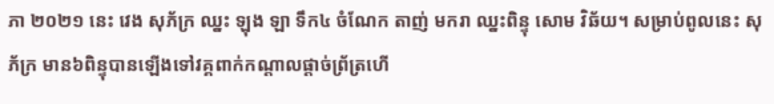ភា ២០២១ នេះ វេង សុភ័ក្រ ឈ្នះ ឡុង ឡា ទឹក៤ ចំណែក តាញ់ មករា ឈ្នះពិន្ទុ សោម វិឆ័យ។ សម្រាប់ពូលនេះ សុភ័ក្រ មាន៦ពិន្ទុបានឡើងទៅវគ្គពាក់កណ្ដាលផ្ដាច់ព្រ័ត្រហើ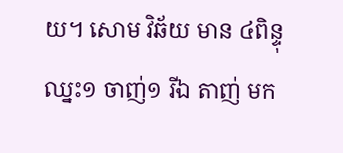យ។ សោម វិឆ័យ មាន ៤ពិន្ទុ ឈ្នះ១ ចាញ់១ រីឯ តាញ់ មក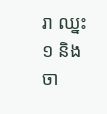រា ឈ្នះ១ និងចា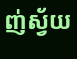ញ់ស្វ័យ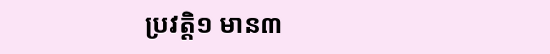ប្រវត្តិ១ មាន៣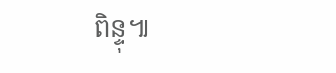ពិន្ទុ៕